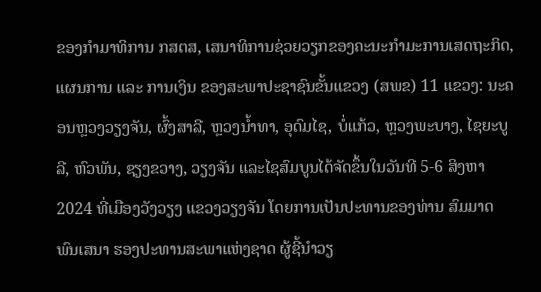ຂອງກໍາມາທິການ ກສຕສ, ເສນາທິການຊ່ວຍວຽກຂອງຄະນະກໍາມະການເສດຖະກິດ, ແຜນການ ແລະ ການເງິນ ຂອງສະພາປະຊາຊົນຂັ້ນແຂວງ (ສພຂ) 11 ແຂວງ: ນະຄອນຫຼວງວຽງຈັນ, ຜົ້ງສາລີ, ຫຼວງນໍ້າທາ, ອຸດົມໄຊ, ບໍ່ແກ້ວ, ຫຼວງພະບາງ, ໄຊຍະບູລີ, ຫົວພັນ, ຊຽງຂວາງ, ວຽງຈັນ ແລະໄຊສົມບູນໄດ້ຈັດຂຶ້ນໃນວັນທີ 5-6 ສິງຫາ2024 ທີ່ເມືອງວັງວຽງ ແຂວງວຽງຈັນ ໂດຍການເປັນປະທານຂອງທ່ານ ສົມມາດ ພົນເສນາ ຮອງປະທານສະພາແຫ່ງຊາດ ຜູ້ຊີ້ນໍາວຽ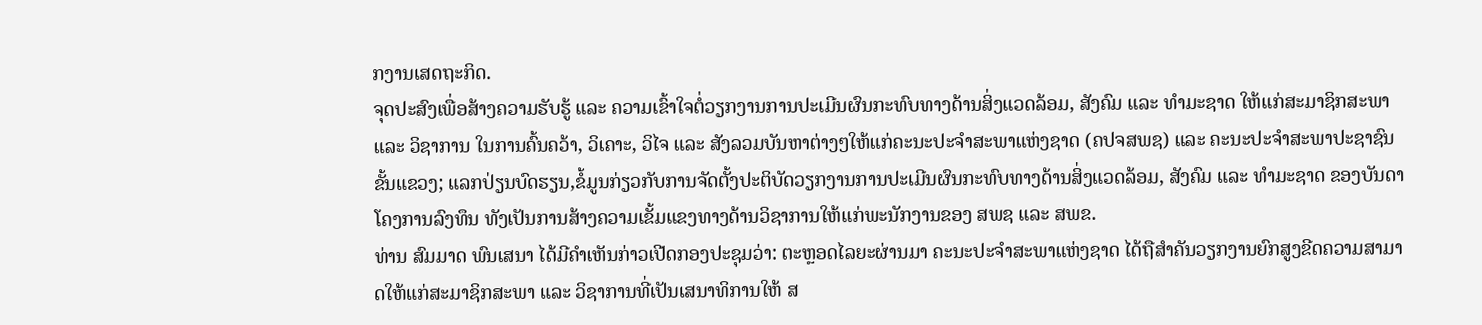ກງານເສດຖະກິດ.
ຈຸດປະສົງເພື່ອສ້າງຄວາມຮັບຮູ້ ແລະ ຄວາມເຂົ້າໃຈຕໍ່ວຽກງານການປະເມີນຜົນກະທົບທາງດ້ານສິ່ງແວດລ້ອມ, ສັງຄົມ ແລະ ທໍາມະຊາດ ໃຫ້ແກ່ສະມາຊິກສະພາ ແລະ ວິຊາການ ໃນການຄົ້ນຄວ້າ, ວິເຄາະ, ວິໄຈ ແລະ ສັງລວມບັນຫາຕ່າງໆໃຫ້ແກ່ຄະນະປະຈໍາສະພາແຫ່ງຊາດ (ຄປຈສພຊ) ແລະ ຄະນະປະຈໍາສະພາປະຊາຊົນຂັ້ນແຂວງ; ແລກປ່ຽນບົດຮຽນ,ຂໍ້ມູນກ່ຽວກັບການຈັດຕັ້ງປະຕິບັດວຽກງານການປະເມີນຜົນກະທົບທາງດ້ານສິ່ງແວດລ້ອມ, ສັງຄົມ ແລະ ທໍາມະຊາດ ຂອງບັນດາໂຄງການລົງທຶນ ທັງເປັນການສ້າງຄວາມເຂັ້ມແຂງທາງດ້ານວິຊາການໃຫ້ແກ່ພະນັກງານຂອງ ສພຊ ແລະ ສພຂ.
ທ່ານ ສົມມາດ ພົນເສນາ ໄດ້ມີຄໍາເຫັນກ່າວເປີດກອງປະຊຸມວ່າ: ຕະຫຼອດໄລຍະຜ່ານມາ ຄະນະປະຈໍາສະພາແຫ່ງຊາດ ໄດ້ຖືສໍາຄັນວຽກງານຍົກສູງຂີດຄວາມສາມາດໃຫ້ແກ່ສະມາຊິກສະພາ ແລະ ວິຊາການທີ່ເປັນເສນາທິການໃຫ້ ສ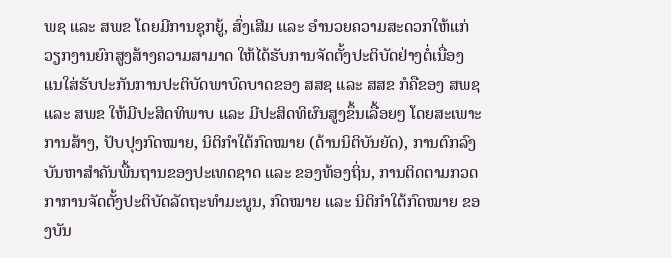ພຊ ແລະ ສພຂ ໂດຍມີການຊຸກຍູ້, ສົ່ງເສີມ ແລະ ອໍານວຍຄວາມສະດວກໃຫ້ແກ່ວຽກງານຍົກສູງສ້າງຄວາມສາມາດ ໃຫ້ໄດ້ຮັບການຈັດຕັ້ງປະຕິບັດຢ່າງຕໍ່ເນື່ອງ ແນໃສ່ຮັບປະກັນການປະຕິບັດພາບົດບາດຂອງ ສສຊ ແລະ ສສຂ ກໍຄືຂອງ ສພຊ ແລະ ສພຂ ໃຫ້ມີປະສິດທິພາບ ແລະ ມີປະສິດທິຜົນສູງຂຶ້ນເລື້ອຍໆ ໂດຍສະເພາະການສ້າງ, ປັບປຸງກົດໝາຍ, ນິຕິກຳໃຕ້ກົດໝາຍ (ດ້ານນິຕິບັນຍັດ), ການຕົກລົງບັນຫາສໍາຄັນພື້ນຖານຂອງປະເທດຊາດ ແລະ ຂອງທ້ອງຖິ່ນ, ການຕິດຕາມກວດກາການຈັດຕັ້ງປະຕິບັດລັດຖະທຳມະນູນ, ກົດໝາຍ ແລະ ນິຕິກຳໃຕ້ກົດໝາຍ ຂອງບັນ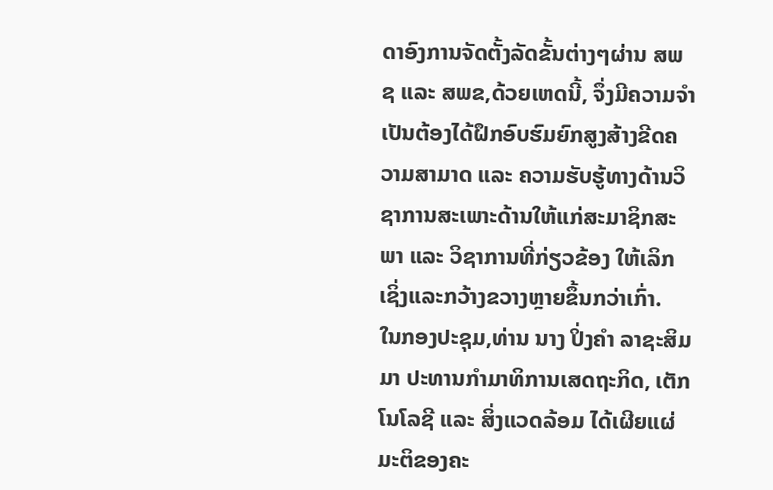ດາອົງການຈັດຕັ້ງລັດຂັ້ນຕ່າງໆຜ່ານ ສພຊ ແລະ ສພຂ,ດ້ວຍເຫດນີ້, ຈຶ່ງມີຄວາມຈໍາເປັນຕ້ອງໄດ້ຝຶກອົບຮົມຍົກສູງສ້າງຂີດຄວາມສາມາດ ແລະ ຄວາມຮັບຮູ້ທາງດ້ານວິຊາການສະເພາະດ້ານໃຫ້ແກ່ສະມາຊິກສະພາ ແລະ ວິຊາການທີ່ກ່ຽວຂ້ອງ ໃຫ້ເລິກເຊິ່ງແລະກວ້າງຂວາງຫຼາຍຂຶ້ນກວ່າເກົ່າ.
ໃນກອງປະຊຸມ,ທ່ານ ນາງ ປິ່ງຄຳ ລາຊະສິມມາ ປະທານກໍາມາທິການເສດຖະກິດ, ເຕັກໂນໂລຊີ ແລະ ສິ່ງແວດລ້ອມ ໄດ້ເຜີຍແຜ່ມະຕິຂອງຄະ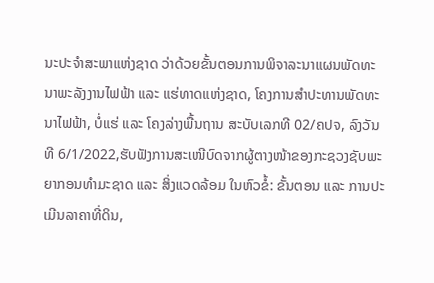ນະປະຈໍາສະພາແຫ່ງຊາດ ວ່າດ້ວຍຂັ້ນຕອນການພິຈາລະນາແຜນພັດທະນາພະລັງງານໄຟຟ້າ ແລະ ແຮ່ທາດແຫ່ງຊາດ, ໂຄງການສຳປະທານພັດທະນາໄຟຟ້າ, ບໍ່ແຮ່ ແລະ ໂຄງລ່າງພື້ນຖານ ສະບັບເລກທີ 02/ຄປຈ, ລົງວັນທີ 6/1/2022,ຮັບຟັງການສະເໜີບົດຈາກຜູ້ຕາງໜ້າຂອງກະຊວງຊັບພະຍາກອນທຳມະຊາດ ແລະ ສິ່ງແວດລ້ອມ ໃນຫົວຂໍ້: ຂັ້ນຕອນ ແລະ ການປະເມີນລາຄາທີ່ດິນ,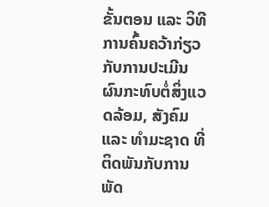ຂັ້ນຕອນ ແລະ ວິທີການຄົ້ນຄວ້າກ່ຽວກັບການປະເມີນຜົນກະທົບຕໍ່ສິ່ງແວດລ້ອມ, ສັງຄົມ ແລະ ທຳມະຊາດ ທີ່ຕິດພັນກັບການພັດ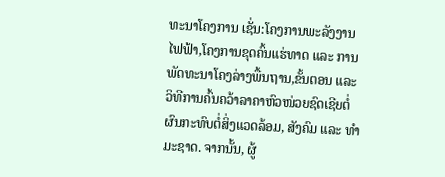ທະນາໂຄງການ ເຊັ່ນ:ໂຄງການພະລັງງານໄຟຟ້າ,ໂຄງການຂຸດຄົ້ນແຮ່ທາດ ແລະ ການພັດທະນາໂຄງລ່າງພື້ນຖານ,ຂັ້ນຕອນ ແລະ ວິທີການຄົ້ນຄວ້າລາຄາຫົວໜ່ວຍຊົດເຊີຍຕໍ່ຜົນກະທົບຕໍ່ສິ່ງແວດລ້ອມ, ສັງຄົມ ແລະ ທຳມະຊາດ. ຈາກນັ້ນ, ຜູ້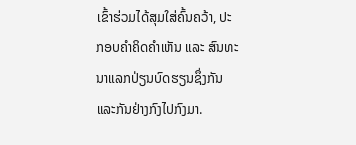ເຂົ້າຮ່ວມໄດ້ສຸມໃສ່ຄົ້ນຄວ້າ, ປະກອບຄຳຄິດຄຳເຫັນ ແລະ ສົນທະນາແລກປ່ຽນບົດຮຽນຊຶ່ງກັນແລະກັນຢ່າງກົງໄປກົງມາ.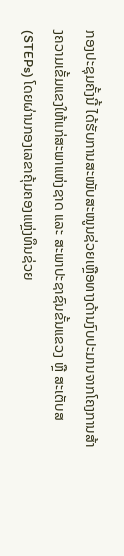ກອງປະຊຸມຄັ້ງນີ້ ໄດ້ຮັບການສະໜັບສະໜູນຊ່ວຍເຫຼືອທາງດ້ານງົບປະມານຈາກໂຄງການສ້າງຄວາມເຂັ້ມແຂງໃຫ້ແກ່ສະພາແຫ່ງຊາດ ແລະ ສະພາປະຊາຊົນຂັ້ນແຂວງ ຫຼື ສະເຕັບສ(STEPs) ໂດຍຜ່ານກອງເລຂາຄຸ້ມຄອງແຫຼ່ງທຶນຊ່ວຍ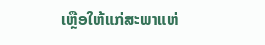ເຫຼືອໃຫ້ແກ່ສະພາແຫ່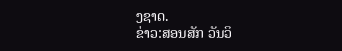ງຊາດ.
ຂ່າວ:ສອນສັກ ວັນວິ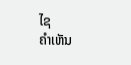ໄຊ
ຄໍາເຫັນ